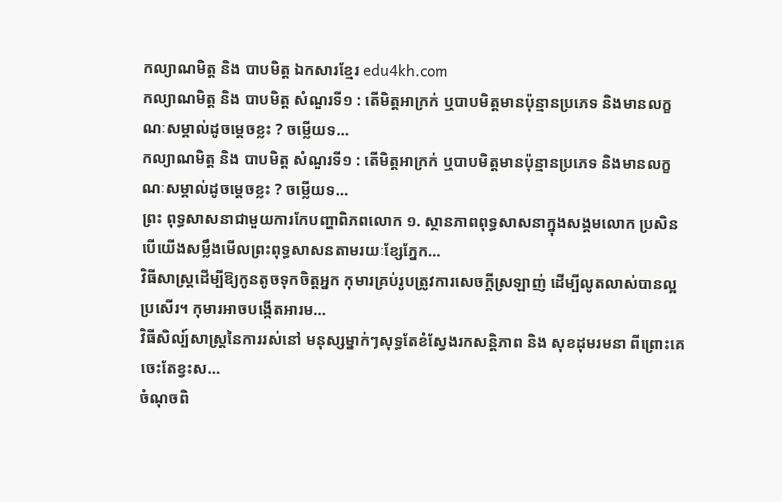កល្យាណមិត្ត និង បាបមិត្ត ឯកសារខ្មែរ edu4kh.com
កល្យាណមិត្ត និង បាបមិត្ត សំណួរទី១ : តើមិត្តអាក្រក់ ឬបាបមិត្តមានប៉ុន្មានប្រភេទ និងមានលក្ខណៈសម្គាល់ដូចម្តេចខ្លះ ? ចម្លើយទ…
កល្យាណមិត្ត និង បាបមិត្ត សំណួរទី១ : តើមិត្តអាក្រក់ ឬបាបមិត្តមានប៉ុន្មានប្រភេទ និងមានលក្ខណៈសម្គាល់ដូចម្តេចខ្លះ ? ចម្លើយទ…
ព្រះ ពុទ្ធសាសនាជាមួយការកែបញ្ហាពិភពលោក ១. ស្ថានភាពពុទ្ធសាសនាក្នុងសង្គមលោក ប្រសិនបើយើងសម្លឹងមើលព្រះពុទ្ធសាសនតាមរយៈខ្សែភ្នែក…
វិធីសាស្រ្តដើម្បីឱ្យកូនតូចទុកចិត្តអ្នក កុមារគ្រប់រូបត្រូវការសេចក្តីស្រឡាញ់ ដើម្បីលូតលាស់បានល្អប្រសើរ។ កុមារអាចបង្កើតអារម…
វិធីសិល្ប៍សាស្ត្រនៃការរស់នៅ មនុស្សម្នាក់ៗសុទ្ធតែខំស្វែងរកសន្តិភាព និង សុខដុមរមនា ពីព្រោះគេចេះតែខ្វះស…
ចំណុចពិ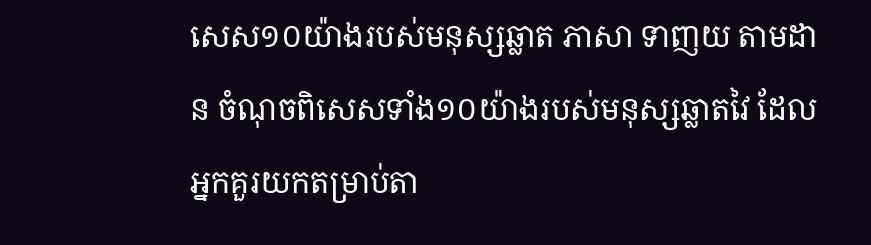សេស១០យ៉ាងរបស់មនុស្សឆ្លាត ភាសា ទាញយ តាមដាន ចំណុចពិសេសទាំង១០យ៉ាងរបស់មនុស្សឆ្លាតវៃ ដែលអ្នកគួរយកតម្រាប់តា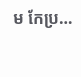ម កែប្រ…